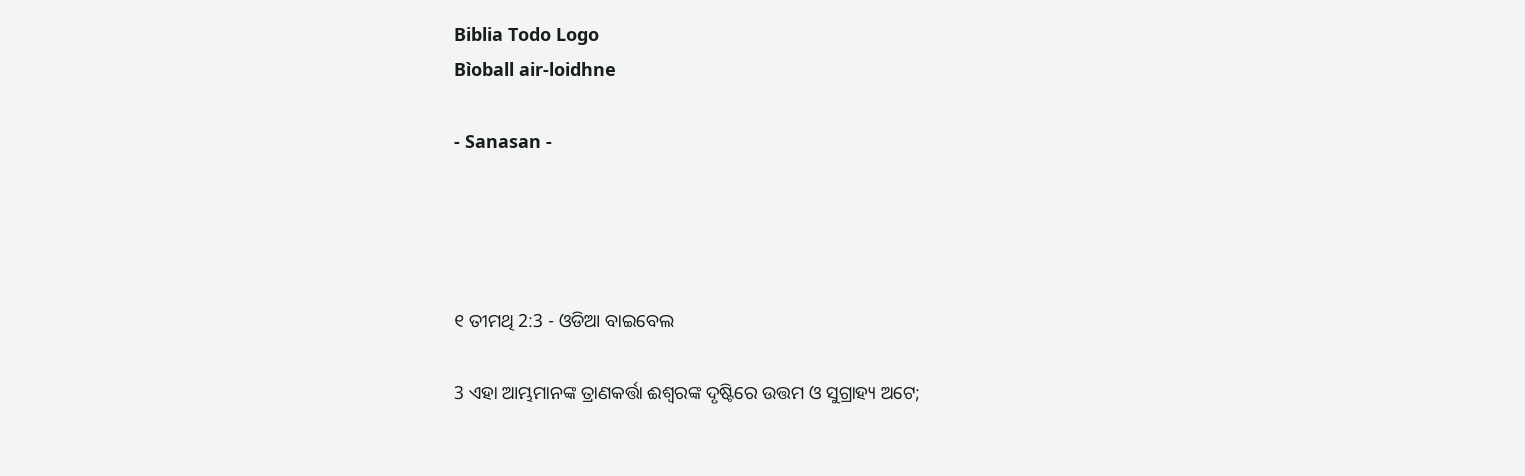Biblia Todo Logo
Bìoball air-loidhne

- Sanasan -




୧ ତୀମଥି 2:3 - ଓଡିଆ ବାଇବେଲ

3 ଏହା ଆମ୍ଭମାନଙ୍କ ତ୍ରାଣକର୍ତ୍ତା ଈଶ୍ୱରଙ୍କ ଦୃଷ୍ଟିରେ ଉତ୍ତମ ଓ ସୁଗ୍ରାହ୍ୟ ଅଟେ;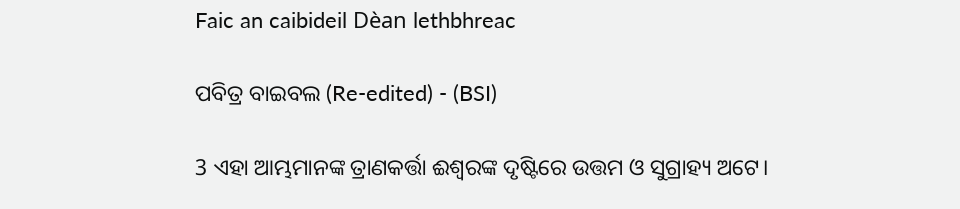Faic an caibideil Dèan lethbhreac

ପବିତ୍ର ବାଇବଲ (Re-edited) - (BSI)

3 ଏହା ଆମ୍ଭମାନଙ୍କ ତ୍ରାଣକର୍ତ୍ତା ଈଶ୍ଵରଙ୍କ ଦୃଷ୍ଟିରେ ଉତ୍ତମ ଓ ସୁଗ୍ରାହ୍ୟ ଅଟେ।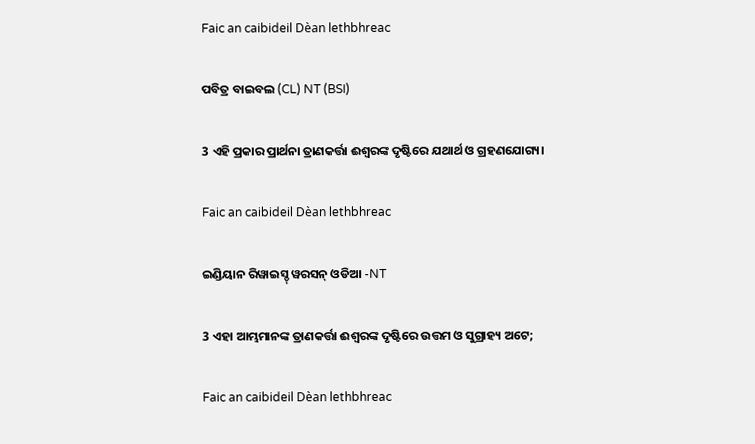Faic an caibideil Dèan lethbhreac

ପବିତ୍ର ବାଇବଲ (CL) NT (BSI)

3 ଏହି ପ୍ରକାର ପ୍ରାର୍ଥନା ତ୍ରାଣକର୍ତ୍ତା ଈଶ୍ୱରଙ୍କ ଦୃଷ୍ଟିରେ ଯଥାର୍ଥ ଓ ଗ୍ରହଣଯୋଗ୍ୟ।

Faic an caibideil Dèan lethbhreac

ଇଣ୍ଡିୟାନ ରିୱାଇସ୍ଡ୍ ୱରସନ୍ ଓଡିଆ -NT

3 ଏହା ଆମ୍ଭମାନଙ୍କ ତ୍ରାଣକର୍ତ୍ତା ଈଶ୍ବରଙ୍କ ଦୃଷ୍ଟିରେ ଉତ୍ତମ ଓ ସୁଗ୍ରାହ୍ୟ ଅଟେ;

Faic an caibideil Dèan lethbhreac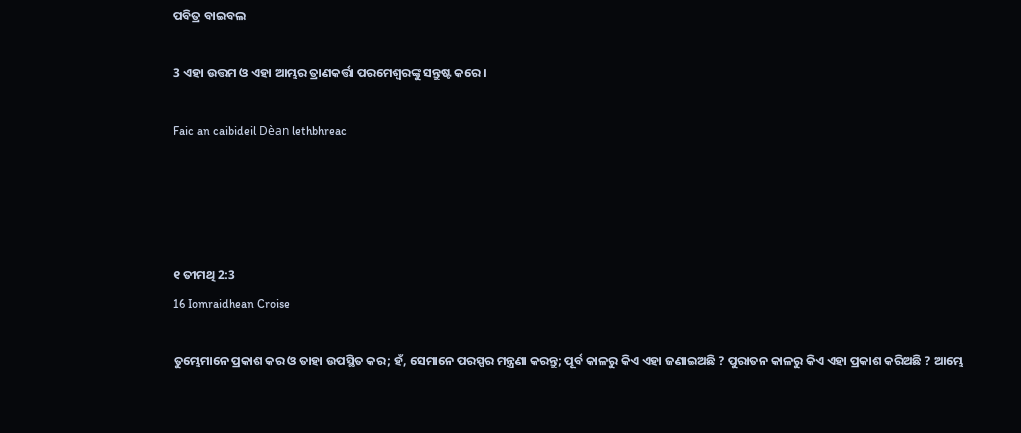ପବିତ୍ର ବାଇବଲ

3 ଏହା ଉତ୍ତମ ଓ ଏହା ଆମ୍ଭର ତ୍ରାଣକର୍ତ୍ତା ପରମେଶ୍ୱରଙ୍କୁ ସନ୍ତୁଷ୍ଟ କରେ।

Faic an caibideil Dèan lethbhreac




୧ ତୀମଥି 2:3
16 Iomraidhean Croise

ତୁମ୍ଭେମାନେ ପ୍ରକାଶ କର ଓ ତାହା ଉପସ୍ଥିତ କର; ହଁ, ସେମାନେ ପରସ୍ପର ମନ୍ତ୍ରଣା କରନ୍ତୁ; ପୂର୍ବ କାଳରୁ କିଏ ଏହା ଜଣାଇଅଛି ? ପୁରାତନ କାଳରୁ କିଏ ଏହା ପ୍ରକାଶ କରିଅଛି ? ଆମ୍ଭେ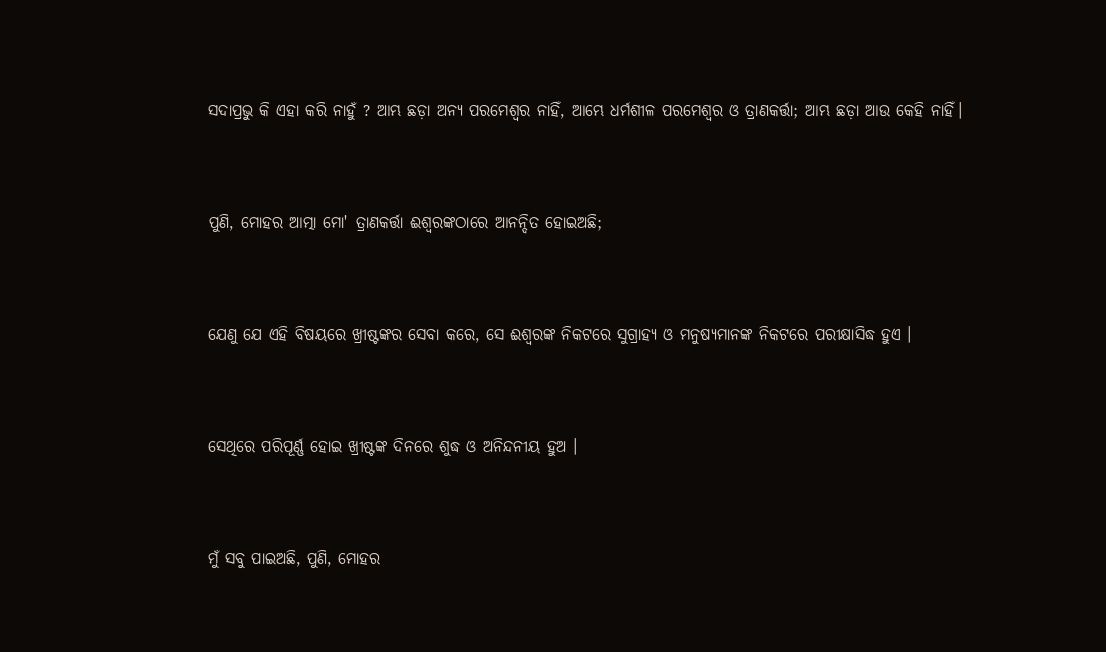ସଦାପ୍ରଭୁ କି ଏହା କରି ନାହୁଁ ? ଆମ୍ଭ ଛଡ଼ା ଅନ୍ୟ ପରମେଶ୍ୱର ନାହିଁ, ଆମ୍ଭେ ଧର୍ମଶୀଳ ପରମେଶ୍ୱର ଓ ତ୍ରାଣକର୍ତ୍ତା; ଆମ୍ଭ ଛଡ଼ା ଆଉ କେହି ନାହିଁ।


ପୁଣି, ମୋହର ଆତ୍ମା ମୋ' ତ୍ରାଣକର୍ତ୍ତା ଈଶ୍ୱରଙ୍କଠାରେ ଆନନ୍ଦିତ ହୋଇଅଛି;


ଯେଣୁ ଯେ ଏହି ବିଷୟରେ ଖ୍ରୀଷ୍ଟଙ୍କର ସେବା କରେ, ସେ ଈଶ୍ୱରଙ୍କ ନିକଟରେ ସୁଗ୍ରାହ୍ୟ ଓ ମନୁଷ୍ୟମାନଙ୍କ ନିକଟରେ ପରୀକ୍ଷାସିଦ୍ଧ ହୁଏ ।


ସେଥିରେ ପରିପୂର୍ଣ୍ଣ ହୋଇ ଖ୍ରୀଷ୍ଟଙ୍କ ଦିନରେ ଶୁଦ୍ଧ ଓ ଅନିନ୍ଦନୀୟ ହୁଅ ।


ମୁଁ ସବୁ ପାଇଅଛି, ପୁଣି, ମୋହର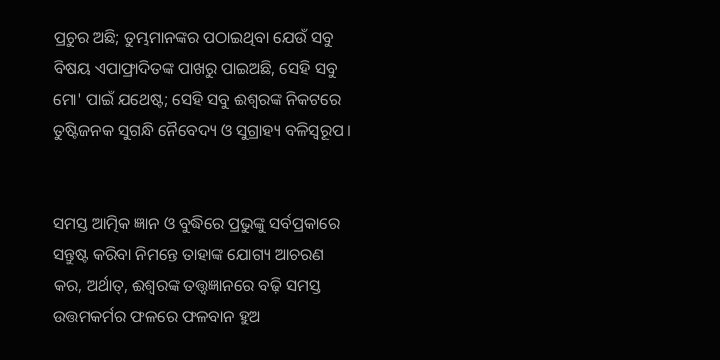ପ୍ରଚୁର ଅଛି; ତୁମ୍ଭମାନଙ୍କର ପଠାଇଥିବା ଯେଉଁ ସବୁ ବିଷୟ ଏପାଫ୍ରାଦିତଙ୍କ ପାଖରୁ ପାଇଅଛି, ସେହି ସବୁ ମୋ' ପାଇଁ ଯଥେଷ୍ଟ; ସେହି ସବୁ ଈଶ୍ୱରଙ୍କ ନିକଟରେ ତୁଷ୍ଟିଜନକ ସୁଗନ୍ଧି ନୈବେଦ୍ୟ ଓ ସୁଗ୍ରାହ୍ୟ ବଳିସ୍ୱରୂପ ।


ସମସ୍ତ ଆତ୍ମିକ ଜ୍ଞାନ ଓ ବୁଦ୍ଧିରେ ପ୍ରଭୁଙ୍କୁ ସର୍ବପ୍ରକାରେ ସନ୍ତୁଷ୍ଟ କରିବା ନିମନ୍ତେ ତାହାଙ୍କ ଯୋଗ୍ୟ ଆଚରଣ କର, ଅର୍ଥାତ୍‍, ଈଶ୍ୱରଙ୍କ ତତ୍ତ୍ୱଜ୍ଞାନରେ ବଢ଼ି ସମସ୍ତ ଉତ୍ତମକର୍ମର ଫଳରେ ଫଳବାନ ହୁଅ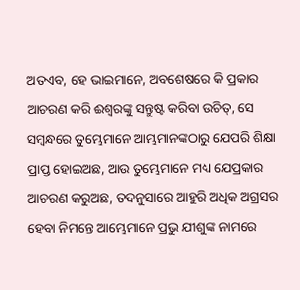ଅତଏବ, ହେ ଭାଇମାନେ, ଅବଶେଷରେ କି ପ୍ରକାର ଆଚରଣ କରି ଈଶ୍ୱରଙ୍କୁ ସନ୍ତୁଷ୍ଟ କରିବା ଉଚିତ୍, ସେ ସମ୍ବନ୍ଧରେ ତୁମ୍ଭେମାନେ ଆମ୍ଭମାନଙ୍କଠାରୁ ଯେପରି ଶିକ୍ଷା ପ୍ରାପ୍ତ ହୋଇଅଛ, ଆଉ ତୁମ୍ଭେମାନେ ମଧ୍ୟ ଯେପ୍ରକାର ଆଚରଣ କରୁଅଛ, ତଦନୁସାରେ ଆହୁରି ଅଧିକ ଅଗ୍ରସର ହେବା ନିମନ୍ତେ ଆମ୍ଭେମାନେ ପ୍ରଭୁ ଯୀଶୁଙ୍କ ନାମରେ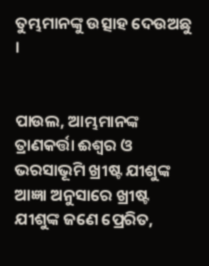ତୁମ୍ଭମାନଙ୍କୁ ଉତ୍ସାହ ଦେଉଅଛୁ ।


ପାଉଲ, ଆମ୍ଭମାନଙ୍କ ତ୍ରାଣକର୍ତ୍ତା ଈଶ୍ୱର ଓ ଭରସାଭୂମି ଖ୍ରୀଷ୍ଟ ଯୀଶୁଙ୍କ ଆଜ୍ଞା ଅନୁସାରେ ଖ୍ରୀଷ୍ଟ ଯୀଶୁଙ୍କ ଜଣେ ପ୍ରେରିତ,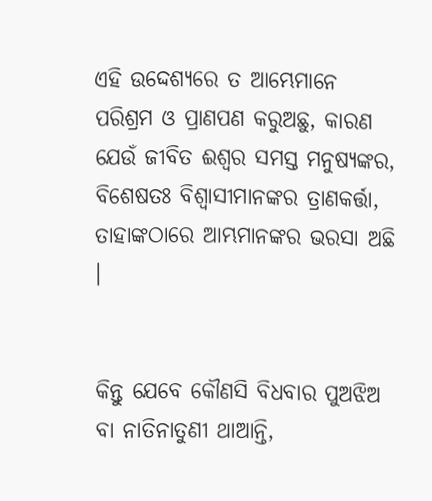ଏହି ଉଦ୍ଦେଶ୍ୟରେ ତ ଆମ୍ଭେମାନେ ପରିଶ୍ରମ ଓ ପ୍ରାଣପଣ କରୁଅଛୁ, କାରଣ ଯେଉଁ ଜୀବିତ ଈଶ୍ୱର ସମସ୍ତ ମନୁଷ୍ୟଙ୍କର, ବିଶେଷତଃ ବିଶ୍ୱାସୀମାନଙ୍କର ତ୍ରାଣକର୍ତ୍ତା, ତାହାଙ୍କଠାରେ ଆମ୍ଭମାନଙ୍କର ଭରସା ଅଛି ।


କିନ୍ତୁ ଯେବେ କୌଣସି ବିଧବାର ପୁଅଝିଅ ବା ନାତିନାତୁଣୀ ଥାଆନ୍ତି,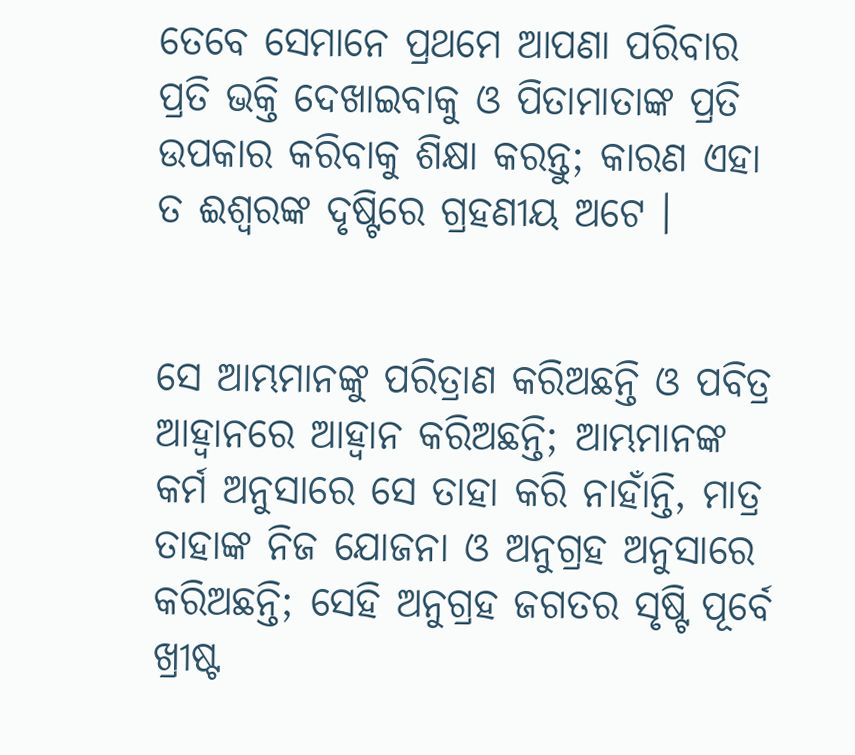ତେବେ ସେମାନେ ପ୍ରଥମେ ଆପଣା ପରିବାର ପ୍ରତି ଭକ୍ତି ଦେଖାଇବାକୁ ଓ ପିତାମାତାଙ୍କ ପ୍ରତି ଉପକାର କରିବାକୁ ଶିକ୍ଷା କରନ୍ତୁ; କାରଣ ଏହା ତ ଈଶ୍ୱରଙ୍କ ଦୃଷ୍ଟିରେ ଗ୍ରହଣୀୟ ଅଟେ ।


ସେ ଆମ୍ଭମାନଙ୍କୁ ପରିତ୍ରାଣ କରିଅଛନ୍ତି ଓ ପବିତ୍ର ଆହ୍ୱାନରେ ଆହ୍ୱାନ କରିଅଛନ୍ତି; ଆମ୍ଭମାନଙ୍କ କର୍ମ ଅନୁସାରେ ସେ ତାହା କରି ନାହାଁନ୍ତି, ମାତ୍ର ତାହାଙ୍କ ନିଜ ଯୋଜନା ଓ ଅନୁଗ୍ରହ ଅନୁସାରେ କରିଅଛନ୍ତି; ସେହି ଅନୁଗ୍ରହ ଜଗତର ସୃଷ୍ଟି ପୂର୍ବେ ଖ୍ରୀଷ୍ଟ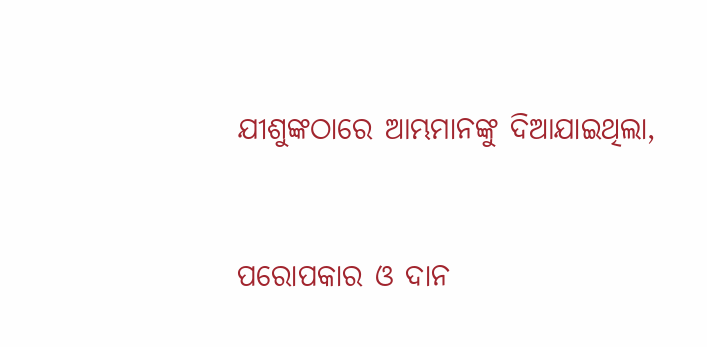ଯୀଶୁଙ୍କଠାରେ ଆମ୍ଭମାନଙ୍କୁ ଦିଆଯାଇଥିଲା,


ପରୋପକାର ଓ ଦାନ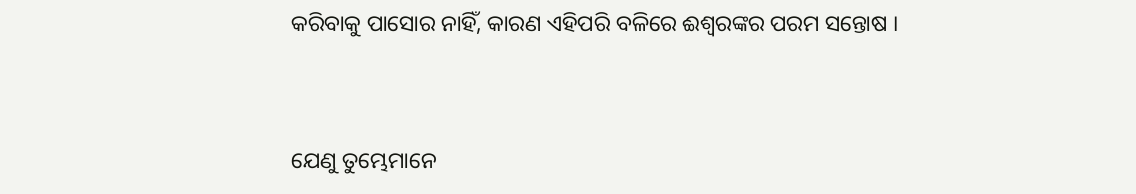କରିବାକୁ ପାସୋର ନାହିଁ, କାରଣ ଏହିପରି ବଳିରେ ଈଶ୍ୱରଙ୍କର ପରମ ସନ୍ତୋଷ ।


ଯେଣୁ ତୁମ୍ଭେମାନେ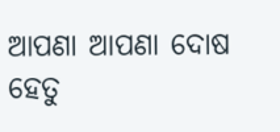ଆପଣା ଆପଣା ଦୋଷ ହେତୁ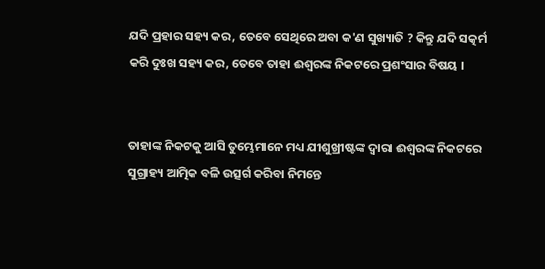ଯଦି ପ୍ରହାର ସହ୍ୟ କର, ତେବେ ସେଥିରେ ଅବା କ'ଣ ସୁଖ୍ୟାତି ? କିନ୍ତୁ ଯଦି ସତ୍କର୍ମ କରି ଦୁଃଖ ସହ୍ୟ କର, ତେବେ ତାହା ଈଶ୍ୱରଙ୍କ ନିକଟରେ ପ୍ରଶଂସାର ବିଷୟ ।


ତାହାଙ୍କ ନିକଟକୁ ଆସି ତୁମ୍ଭେମାନେ ମଧ୍ୟ ଯୀଶୁଖ୍ରୀଷ୍ଟଙ୍କ ଦ୍ୱାରା ଈଶ୍ୱରଙ୍କ ନିକଟରେ ସୁଗ୍ରାହ୍ୟ ଆତ୍ମିକ ବଳି ଉତ୍ସର୍ଗ କରିବା ନିମନ୍ତେ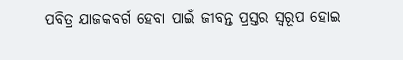ପବିତ୍ର ଯାଜକବର୍ଗ ହେବା ପାଇଁ ଜୀବନ୍ତ ପ୍ରସ୍ତର ସ୍ୱରୂପ ହୋଇ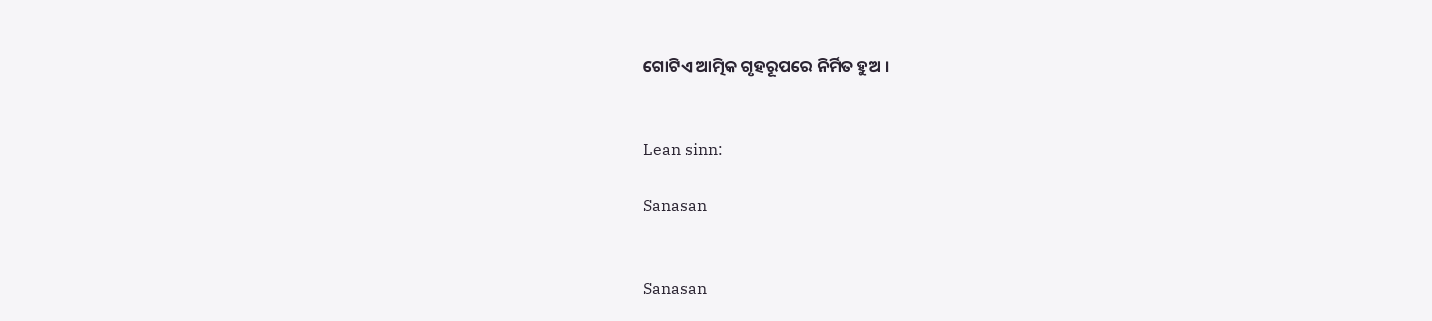ଗୋଟିଏ ଆତ୍ମିକ ଗୃହରୂପରେ ନିର୍ମିତ ହୁଅ ।


Lean sinn:

Sanasan


Sanasan